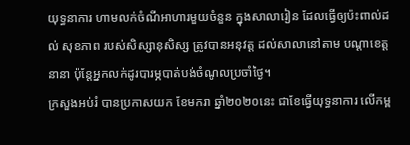យុទ្ធនាការ ហាមលក់ចំណីអាហារមួយចំនួន ក្នុងសាលារៀន ដែលធ្វើឲ្យប៉ះពាល់ដល់ សុខភាព របស់សិស្សានុសិស្ស ត្រូវបានអនុវត្ត ដល់សាលានៅតាម បណ្តាខេត្តនានា ប៉ុន្តែអ្នកលក់ដូរបារម្ភបាត់បង់ចំណូលប្រចាំថ្ងៃ។
ក្រសួងអប់រំ បានប្រកាសយក ខែមករា ឆ្នាំ២០២០នេះ ជាខែធ្វើយុទ្ធនាការ លើកម្ព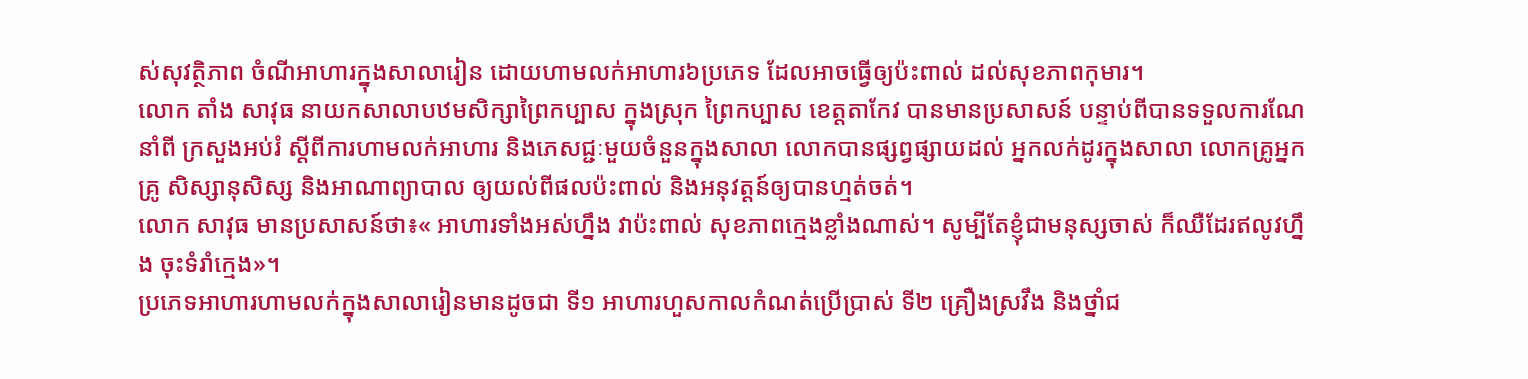ស់សុវត្ថិភាព ចំណីអាហារក្នុងសាលារៀន ដោយហាមលក់អាហារ៦ប្រភេទ ដែលអាចធ្វើឲ្យប៉ះពាល់ ដល់សុខភាពកុមារ។
លោក តាំង សាវុធ នាយកសាលាបឋមសិក្សាព្រៃកប្បាស ក្នុងស្រុក ព្រៃកប្បាស ខេត្តតាកែវ បានមានប្រសាសន៍ បន្ទាប់ពីបានទទួលការណែនាំពី ក្រសួងអប់រំ ស្តីពីការហាមលក់អាហារ និងភេសជ្ជៈមួយចំនួនក្នុងសាលា លោកបានផ្សព្វផ្សាយដល់ អ្នកលក់ដូរក្នុងសាលា លោកគ្រូអ្នកគ្រូ សិស្សានុសិស្ស និងអាណាព្យាបាល ឲ្យយល់ពីផលប៉ះពាល់ និងអនុវត្តន៍ឲ្យបានហ្មត់ចត់។
លោក សាវុធ មានប្រសាសន៍ថា៖« អាហារទាំងអស់ហ្នឹង វាប៉ះពាល់ សុខភាពក្មេងខ្លាំងណាស់។ សូម្បីតែខ្ញុំជាមនុស្សចាស់ ក៏ឈឺដែរឥលូវហ្នឹង ចុះទំរាំក្មេង»។
ប្រភេទអាហារហាមលក់ក្នុងសាលារៀនមានដូចជា ទី១ អាហារហួសកាលកំណត់ប្រើប្រាស់ ទី២ គ្រឿងស្រវឹង និងថ្នាំជ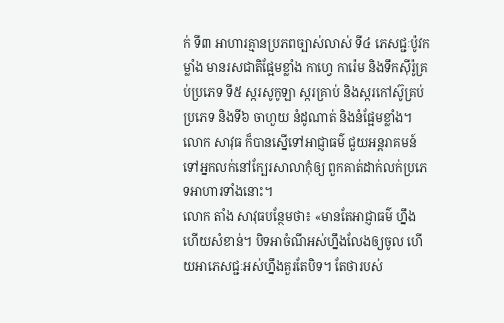ក់ ទី៣ អាហារគ្មានប្រភពច្បាស់លាស់ ទី៤ ភេសជ្ជៈប៉ូវកម្លាំង មានរសជាតិផ្អែមខ្លាំង កាហ្វេ ការ៉េម និងទឹកស៊ីរ៉ូគ្រប់ប្រភេទ ទី៥ ស្ករសូកូឡា ស្ករគ្រាប់ និងស្ករកៅស៊ូគ្រប់ប្រភេទ និងទី៦ ចាហួយ នំដូណាត់ និងនំផ្អែមខ្លាំង។
លោក សាវុធ ក៏បានស្នើទៅអាជ្ញាធម៌ ជួយអន្តរាគមន៍ទៅអ្នកលក់នៅក្បែរសាលាកុំឲ្យ ពួកគាត់ដាក់លក់ប្រភេទអាហារទាំងនោះ។
លោក តាំង សាវុធបន្ថែមថា៖ «មានតែអាជ្ញាធម៌ ហ្នឹងហើយសំខាន់។ បិទអាចំណីអស់ហ្នឹងលែងឲ្យចូល ហើយអាភេសជ្ជៈអស់ហ្នឹងគួរតែបិទ។ តែថារបស់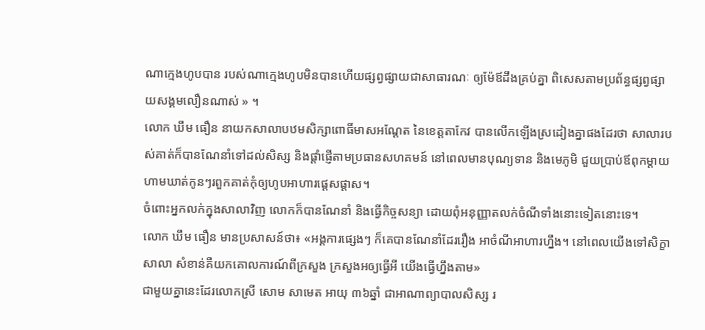ណាក្មេងហូបបាន របស់ណាក្មេងហូបមិនបានហើយផ្សព្វផ្សាយជាសាធារណៈ ឲ្យម៉ែឪដឹងគ្រប់គ្នា ពិសេសតាមប្រព័ន្ធផ្សព្វផ្សាយសង្គមលឿនណាស់ » ។
លោក ឃឹម ធឿន នាយកសាលាបឋមសិក្សាពោធិ៍មាសអណ្តែត នៃខេត្តតាកែវ បានលើកឡើងស្រដៀងគ្នាផងដែរថា សាលារបស់គាត់ក៏បានណែនាំទៅដល់សិស្ស និងផ្តាំផ្ញើតាមប្រធានសហគមន៍ នៅពេលមានបុណ្យទាន និងមេភូមិ ជួយប្រាប់ឪពុកម្តាយហាមឃាត់កូនៗរពួកគាត់កុំឲ្យហូបអាហារផ្តេសផ្តាស។
ចំពោះអ្នកលក់ក្នុងសាលាវិញ លោកក៏បានណែនាំ និងធ្វើកិច្ចសន្យា ដោយពុំអនុញ្ញាតលក់ចំណីទាំងនោះទៀតនោះទេ។
លោក ឃឹម ធឿន មានប្រសាសន៍ថា៖ «អង្គការផ្សេងៗ ក៏គេបានណែនាំដែររឿង អាចំណីអាហារហ្នឹង។ នៅពេលយើងទៅសិក្ខាសាលា សំខាន់គឺយកគោលការណ៍ពីក្រសួង ក្រសួងអឲ្យធ្វើអី យើងធ្វើហ្នឹងតាម»
ជាមួយគ្នានេះដែរលោកស្រី សោម សាមេត អាយុ ៣៦ឆ្នាំ ជាអាណាព្យាបាលសិស្ស រ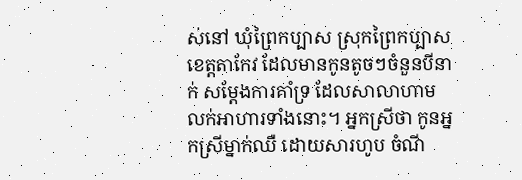ស់នៅ ឃុំព្រៃកប្បាស ស្រុកព្រៃកប្បាស ខេត្តតាកែវ ដែលមានកូនតូចៗចំនួនបីនាក់ សម្តែងការគាំទ្រ ដែលសាលាហាមលក់អាហារទាំងនោះ។ អ្នកស្រីថា កូនអ្នកស្រីម្នាក់ឈឺ ដោយសារហូប ចំណី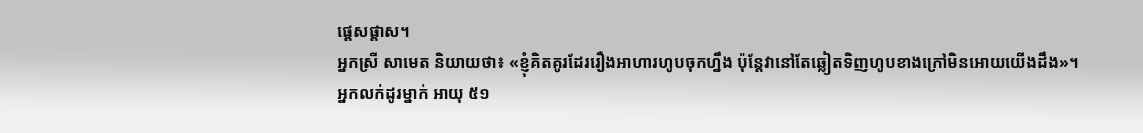ផ្តេសផ្តាស។
អ្នកស្រី សាមេត និយាយថា៖ «ខ្ញុំគិតគូរដែររឿងអាហារហូបចុកហ្នឹង ប៉ុន្តែវានៅតែឆ្លៀតទិញហូបខាងក្រៅមិនអោយយើងដឹង»។
អ្នកលក់ដូរម្នាក់ អាយុ ៥១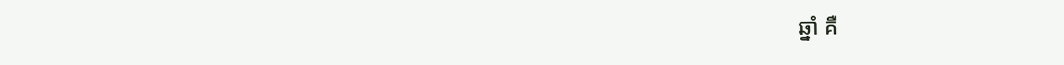ឆ្នាំ គឺ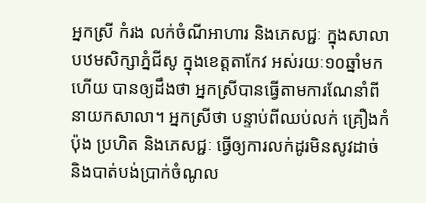អ្នកស្រី កំរង លក់ចំណីអាហារ និងភេសជ្ជៈ ក្នុងសាលាបឋមសិក្សាភ្នំជីសូ ក្នុងខេត្តតាកែវ អស់រយៈ១០ឆ្នាំមកហើយ បានឲ្យដឹងថា អ្នកស្រីបានធ្វើតាមការណែនាំពីនាយកសាលា។ អ្នកស្រីថា បន្ទាប់ពីឈប់លក់ គ្រឿងកំប៉ុង ប្រហិត និងភេសជ្ជៈ ធ្វើឲ្យការលក់ដូរមិនសូវដាច់ និងបាត់បង់ប្រាក់ចំណូល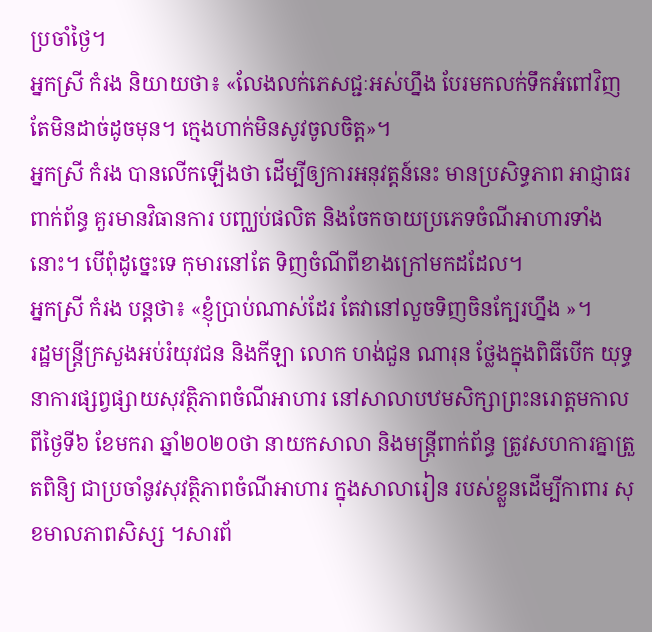ប្រចាំថ្ងៃ។
អ្នកស្រី កំរង និយាយថា៖ «លែងលក់ភេសជ្ជៈអស់ហ្នឹង បែរមកលក់ទឹកអំពៅវិញ តែមិនដាច់ដូចមុន។ ក្មេងហាក់មិនសូវចូលចិត្ត»។
អ្នកស្រី កំរង បានលើកឡើងថា ដើម្បីឲ្យការអនុវត្តន៍នេះ មានប្រសិទ្ធភាព អាជ្ញាធរពាក់ព័ន្ធ គួរមានវិធានការ បញ្ឈប់ផលិត និងចែកចាយប្រភេទចំណីអាហារទាំងនោះ។ បើពុំដូច្នេះទេ កុមារនៅតែ ទិញចំណីពីខាងក្រៅមកដដែល។
អ្នកស្រី កំរង បន្តថា៖ «ខ្ញុំប្រាប់ណាស់ដែរ តែវានៅលួចទិញចិនក្បែរហ្នឹង »។
រដ្ឋមន្ត្រីក្រសួងអប់រំយុវជន និងកីឡា លោក ហង់ជួន ណារុន ថ្លែងក្នុងពិធីបើក យុទ្ធនាការផ្សព្វផ្សាយសុវត្ថិភាពចំណីអាហារ នៅសាលាបឋមសិក្សាព្រះនរោត្តមកាលពីថ្ងៃទី៦ ខែមករា ឆ្នាំ២០២០ថា នាយកសាលា និងមន្ត្រីពាក់ព័ន្ធ ត្រូវសហការគ្នាត្រួតពិនិ្យ ជាប្រចាំនូវសុវត្ថិភាពចំណីអាហារ ក្នុងសាលារៀន របស់ខ្លួនដើម្បីកាពារ សុខមាលភាពសិស្ស ។សារព័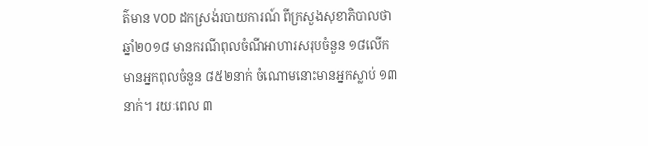ត៌មាន VOD ដកស្រង់របាយការណ៍ ពីក្រសួងសុខាភិបាលថា ឆ្នាំ២០១៨ មានករណីពុលចំណីអាហារសរុបចំនួន ១៨លើក មានអ្នកពុលចំនួន ៨៥២នាក់ ចំណោមនោះមានអ្នកស្លាប់ ១៣នាក់។ រយៈពេល ៣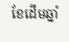ខែដើមឆ្នាំ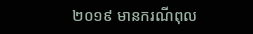២០១៩ មានករណីពុល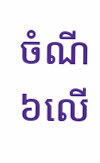ចំណី ៦លើ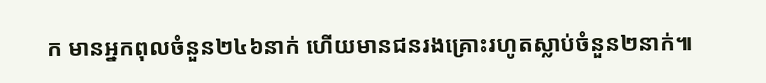ក មានអ្នកពុលចំនួន២៤៦នាក់ ហើយមានជនរងគ្រោះរហូតស្លាប់ចំនួន២នាក់៕